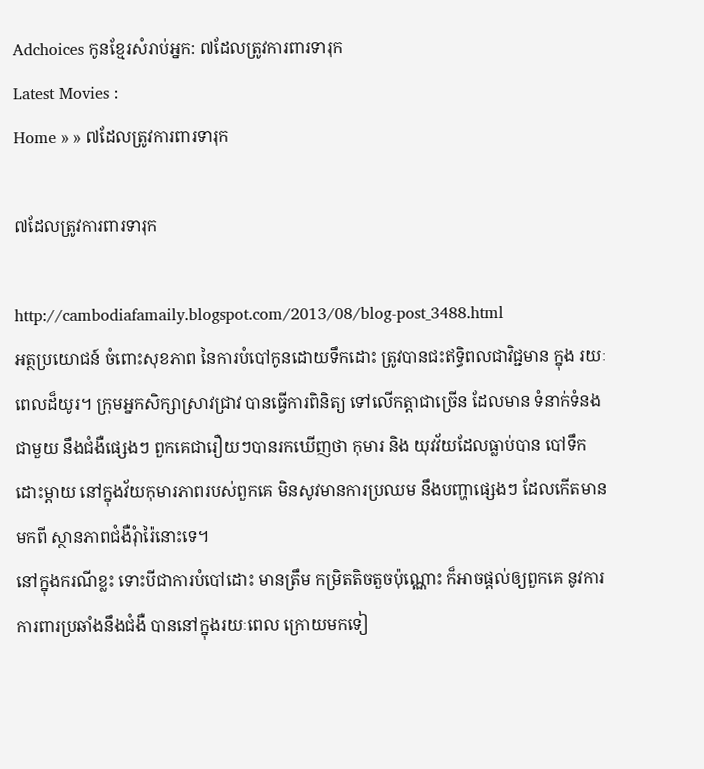Adchoices កូនខ្មែរសំរាប់អ្នក: ៧ដែលត្រូវការពារទារុក
Latest Movies :
Home » » ៧ដែលត្រូវការពារទារុក

៧ដែលត្រូវការពារទារុក

http://cambodiafamaily.blogspot.com/2013/08/blog-post_3488.html
អត្ថប្រយោជន៍ ចំពោះសុខភាព នៃការបំបៅកូនដោយទឹកដោះ ត្រូវបានជះឥទ្ធិពលជាវិជ្ជមាន ក្នុង រយៈពេលដ៏យូរ។ ក្រុមអ្នកសិក្សាស្រាវជ្រាវ បានធ្វើការពិនិត្យ ទៅលើកត្តាជាច្រើន ដែលមាន ទំនាក់ទំនងជាមួយ នឹងជំងឺផ្សេងៗ ពួកគេជារឿយៗបានរកឃើញថា កុមារ និង យុវវ័យដែលធ្លាប់បាន បៅទឹកដោះម្តាយ នៅក្នុងវ័យកុមារភាពរបស់ពួកគេ មិនសូវមានការប្រឈម នឹងបញ្ហាផ្សេងៗ ដែលកើតមានមកពី ស្ថានភាពជំងឺរុំារ៉ៃនោះទេ។
នៅក្នុងករណីខ្លះ ទោះបីជាការបំបៅដោះ មានត្រឹម កម្រិតតិចតួចប៉ុណ្ណោះ ក៏អាចផ្តល់ឲ្យពួកគេ នូវការ ការពារប្រឆាំងនឹងជំងឺ បាននៅក្នុងរយៈពេល ក្រោយមកទៀ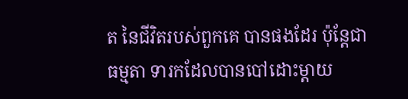ត នៃជីវិតរបស់ពួកគេ បានផងដែរ ប៉ុន្តែជាធម្មតា ទារកដែលបានបៅដោះម្តាយ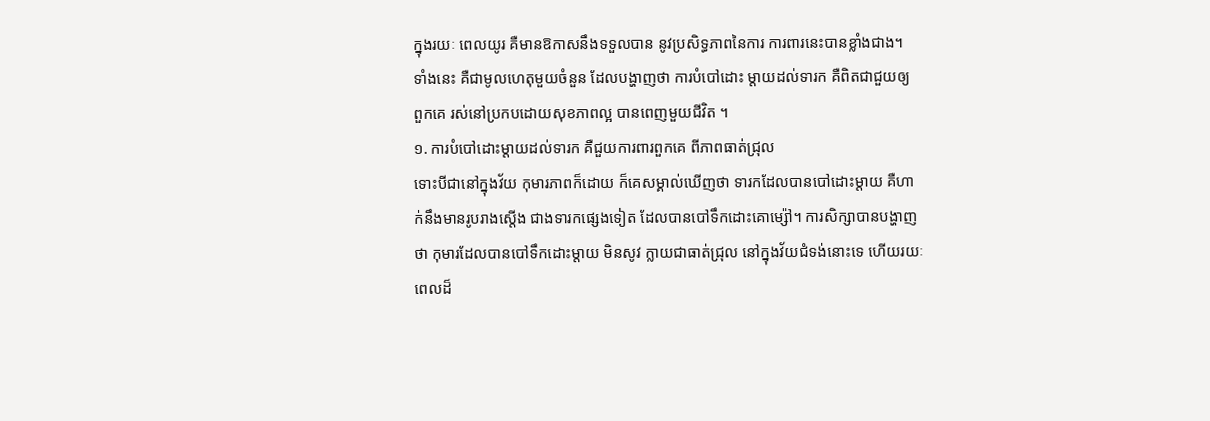ក្នុងរយៈ ពេលយូរ គឺមានឱកាសនឹងទទួលបាន នូវប្រសិទ្ធភាពនៃការ ការពារនេះបានខ្លាំងជាង។
ទាំងនេះ គឺជាមូលហេតុមួយចំនួន ដែលបង្ហាញថា ការបំបៅដោះ ម្តាយដល់ទារក គឺពិតជាជួយឲ្យ ពួកគេ រស់នៅប្រកបដោយសុខភាពល្អ បានពេញមួយជីវិត ។
១. ការបំបៅដោះម្តាយដល់ទារក គឺជួយការពារពួកគេ ពីភាពធាត់ជ្រុល
ទោះបីជានៅក្នុងវ័យ កុមារភាពក៏ដោយ ក៏គេសម្គាល់ឃើញថា ទារកដែលបានបៅដោះម្តាយ គឺហាក់នឹងមានរូបរាងស្តើង ជាងទារកផ្សេងទៀត ដែលបានបៅទឹកដោះគោម្ស៉ៅ។ ការសិក្សាបានបង្ហាញ ថា កុមារដែលបានបៅទឹកដោះម្តាយ មិនសូវ ក្លាយជាធាត់ជ្រុល នៅក្នុងវ័យជំទង់នោះទេ ហើយរយៈ ពេលដ៏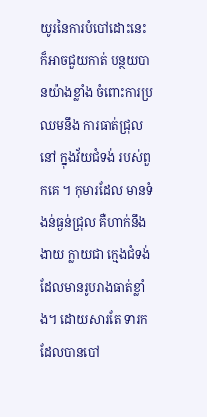យូរនៃការបំបៅដោះនេះ ក៏អាចជួយកាត់ បន្ថយបានយ៉ាងខ្លាំង ចំពោះការប្រឈមនឹង ការធាត់ជ្រុលនៅ ក្នុងវ័យជំទង់ របស់ពួកគេ ។ កុមារដែល មានទំងន់ធ្ងន់ជ្រុល គឺហាក់នឹងងាយ ក្លាយជា ក្មេងជំទង់ដែលមានរូបរាងធាត់ខ្លាំង។ ដោយសារតែ ទារកដែលបានបៅ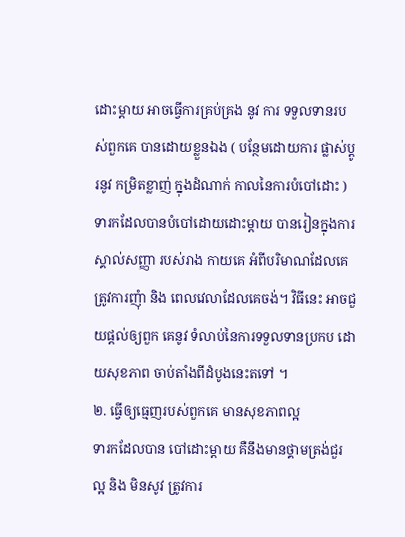ដោះម្តាយ អាចធ្វើការគ្រប់គ្រង នូវ ការ ទទួលទានរបស់ពួកគេ បានដោយខ្លួនឯង ( បន្ថែមដោយការ ផ្លាស់ប្តូរនូវ កម្រិតខ្លាញ់ ក្នុងដំណាក់ កាលនៃការបំបៅដោះ ) ទារកដែលបានបំបៅដោយដោះម្តាយ បានរៀនក្នុងការស្គាល់សញ្ញា របស់រាង កាយគេ អំពីបរិមាណដែលគេត្រូវការញុំា និង ពេលវេលាដែលគេចង់។ វិធីនេះ អាចជួយផ្តល់ឲ្យពួក គេនូវ ទំលាប់នៃការទទួលទានប្រកប ដោយសុខភាព ចាប់តាំងពីដំបូងនេះតទៅ ។
២. ធ្វើឲ្យធ្មេញរបស់ពួកគេ មានសុខភាពល្អ
ទារកដែលបាន បៅដោះម្តាយ គឺនឹងមានថ្គាមត្រង់ជួរល្អ និង មិនសូវ ត្រូវការ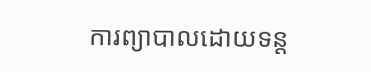ការព្យាបាលដោយទន្ត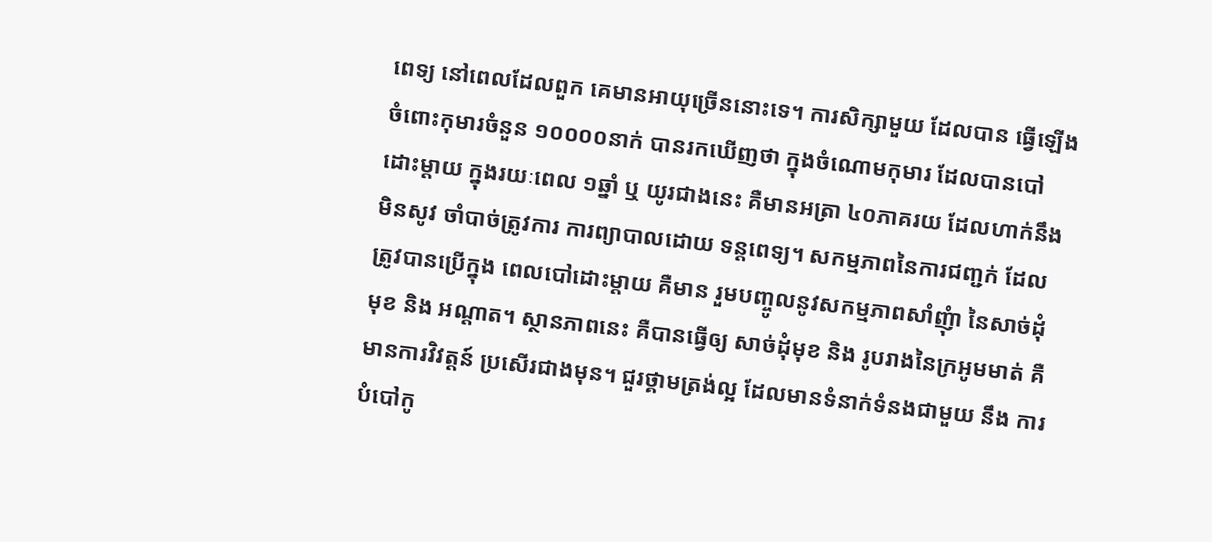ពេទ្យ នៅពេលដែលពួក គេមានអាយុច្រើននោះទេ។ ការសិក្សាមួយ ដែលបាន ធ្វើឡើងចំពោះកុមារចំនួន ១០០០០នាក់ បានរកឃើញថា ក្នុងចំណោមកុមារ ដែលបានបៅដោះម្តាយ ក្នុងរយៈពេល ១ឆ្នាំ ឬ យូរជាងនេះ គឺមានអត្រា ៤០ភាគរយ ដែលហាក់នឹងមិនសូវ ចាំបាច់ត្រូវការ ការព្យាបាលដោយ ទន្តពេទ្យ។ សកម្មភាពនៃការជញ្ជក់ ដែលត្រូវបានប្រើក្នុង ពេលបៅដោះម្តាយ គឺមាន រួមបញ្ចូលនូវសកម្មភាពសាំញុំា នៃសាច់ដុំមុខ និង អណ្តាត។ ស្ថានភាពនេះ គឺបានធ្វើឲ្យ សាច់ដុំមុខ និង រូបរាងនៃក្រអូមមាត់ គឺមានការវិវត្តន៍ ប្រសើរជាងមុន។ ជួរថ្គាមត្រង់ល្អ ដែលមានទំនាក់ទំនងជាមួយ នឹង ការបំបៅកូ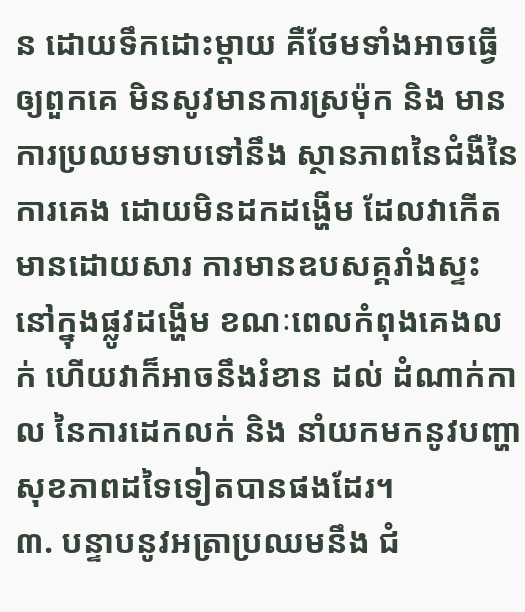ន ដោយទឹកដោះម្តាយ គឺថែមទាំងអាចធ្វើឲ្យពួកគេ មិនសូវមានការស្រម៉ុក និង មានការប្រឈមទាបទៅនឹង ស្ថានភាពនៃជំងឺនៃ ការគេង ដោយមិនដកដង្ហើម ដែលវាកើតមានដោយសារ ការមានឧបសគ្គរាំងស្ទះ នៅក្នុងផ្លូវដង្ហើម ខណៈពេលកំពុងគេងលក់ ហើយវាក៏អាចនឹងរំខាន ដល់ ដំណាក់កាល នៃការដេកលក់ និង នាំយកមកនូវបញ្ហាសុខភាពដទៃទៀតបានផងដែរ។
៣. បន្ទាបនូវអត្រាប្រឈមនឹង ជំ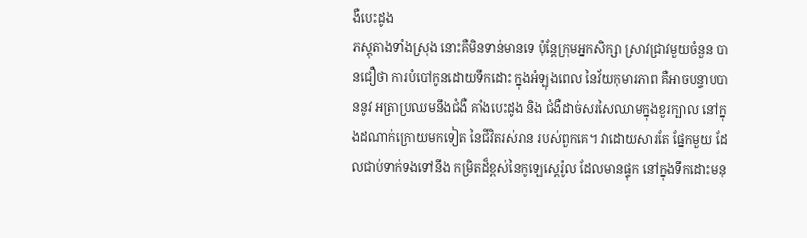ងឺបេះដូង
ភស្តុតាងទាំងស្រុង នោះគឺមិនទាន់មានទេ ប៉ុន្តែក្រុមអ្នកសិក្សា ស្រាវជ្រាវមួយចំនួន បានជឿថា ការបំបៅកូនដោយទឹកដោះ ក្នុងអំឡុងពេល នៃវ័យកុមារភាព គឺអាចបន្ទាបបាននូវ អត្រាប្រឈមនឹងជំងឺ គាំងបេះដូង និង ជំងឺដាច់សរសៃឈាមក្នុងខួរក្បាល នៅក្នុងដណាក់ក្រោយមកទៀត នៃជីវិតរស់រាន របស់ពួកគេ។ វាដោយសារតែ ផ្នែកមួយ ដែលជាប់ទាក់ទងទៅនឹង កម្រិតដ៏ខ្ពស់នៃកូឡេស្តេរ៉ូល ដែលមានផ្ទុក នៅក្នុងទឹកដោះមនុ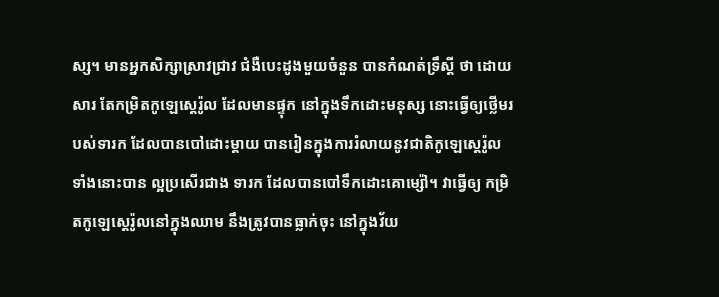ស្ស។ មានអ្នកសិក្សាស្រាវជ្រាវ ជំងឺបេះដូងមួយចំនួន បានកំណត់ទ្រឹស្តី ថា ដោយសារ តែកម្រិតកូឡេស្តេរ៉ូល ដែលមានផ្ទុក នៅក្នុងទឹកដោះមនុស្ស នោះធ្វើឲ្យថ្លើមរបស់ទារក ដែលបានបៅដោះម្តាយ បានរៀនក្នុងការរំលាយនូវជាតិកូឡេស្តេរ៉ូល ទាំងនោះបាន ល្អប្រសើរជាង ទារក ដែលបានបៅទឹកដោះគោម្ស៉ៅ។ វាធ្វើឲ្យ កម្រិតកូឡេស្តេរ៉ូលនៅក្នុងឈាម នឹងត្រូវបានធ្លាក់ចុះ នៅក្នុងវ័យ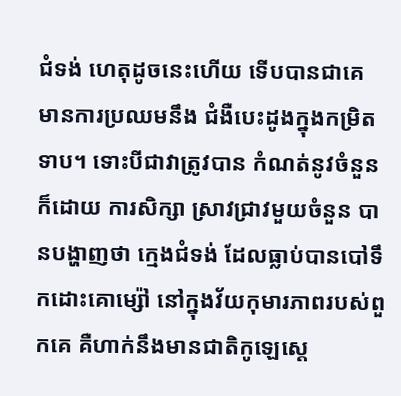ជំទង់ ហេតុដូចនេះហើយ ទើបបានជាគេ មានការប្រឈមនឹង ជំងឺបេះដូងក្នុងកម្រិតទាប។ ទោះបីជាវាត្រូវបាន កំណត់នូវចំនួនក៏ដោយ ការសិក្សា ស្រាវជ្រាវមួយចំនួន បានបង្ហាញថា ក្មេងជំទង់ ដែលធ្លាប់បានបៅទឹកដោះគោម្ស៉ៅ នៅក្នុងវ័យកុមារភាពរបស់ពួកគេ គឺហាក់នឹងមានជាតិកូឡេស្តេ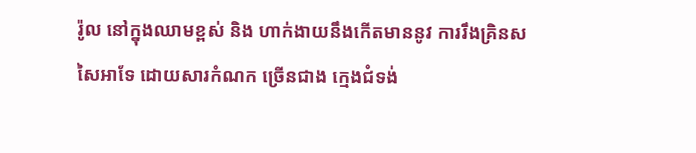រ៉ូល នៅក្នុងឈាមខ្ពស់ និង ហាក់ងាយនឹងកើតមាននូវ ការរឹងគ្រិនសសៃអាទែ ដោយសារកំណក ច្រើនជាង ក្មេងជំទង់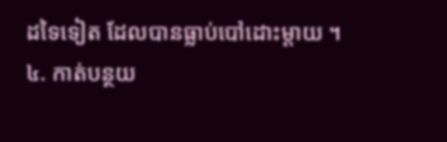ដទៃទៀត ដែលបានធ្លាប់បៅដោះម្តាយ ។
៤. កាត់បន្ថយ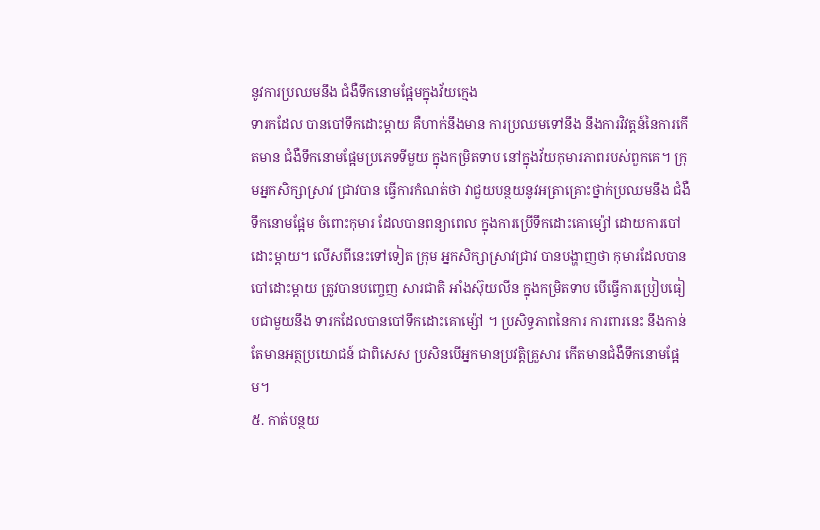នូវការប្រឈមនឹង ជំងឺទឹកនោមផ្អែមក្នុងវ័យក្មេង
ទារកដែល បានបៅទឹកដោះម្តាយ គឺហាក់នឹងមាន ការប្រឈមទៅនឹង នឹងការវិវត្តន៍នៃការកើតមាន ជំងឺទឹកនោមផ្អែមប្រភេទទីមួយ ក្នុងកម្រិតទាប នៅក្នុងវ័យកុមារភាពរបស់ពួកគេ។ ក្រុមអ្នកសិក្សាស្រាវ ជ្រាវបាន ធ្វើការកំណត់ថា វាជួយបន្ថយនូវអត្រាគ្រោះថ្នាក់ប្រឈមនឹង ជំងឺទឹកនោមផ្អែម ចំពោះកុមារ ដែលបានពន្យាពេល ក្នុងការប្រើទឹកដោះគោម្ស៉ៅ ដោយការបៅដោះម្តាយ។ លើសពីនេះទៅទៀត ក្រុម អ្នកសិក្សាស្រាវជ្រាវ បានបង្ហាញថា កុមារដែលបាន បៅដោះម្តាយ ត្រូវបានបញ្ចេញ សារជាតិ អាំងស៊ុយលីន ក្នុងកម្រិតទាប បើធ្វើការប្រៀបធៀបជាមួយនឹង ទារកដែលបានបៅទឹកដោះគោម្ស៉ៅ ។ ប្រសិទ្ធភាពនៃការ ការពារនេះ នឹងកាន់តែមានអត្ថប្រយោជន៍ ជាពិសេស ប្រសិនបើអ្នកមានប្រវត្តិគ្រួសារ កើតមានជំងឺទឹកនោមផ្អែម។
៥. កាត់បន្ថយ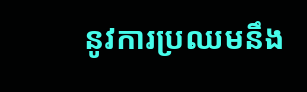នូវការប្រឈមនឹង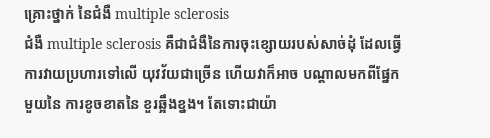គ្រោះថ្នាក់ នៃជំងឺ multiple sclerosis
ជំងឺ multiple sclerosis គឺជាជំងឺនៃការចុះខ្សោយរបស់សាច់ដុំ ដែលធ្វើការវាយប្រហារទៅលើ យុវវ័យជាច្រើន ហើយវាក៏អាច បណ្តាលមកពីផ្នែកមួយនៃ ការខូចខាតនៃ ខួរឆ្អឹងខ្នង។ តែទោះជាយ៉ា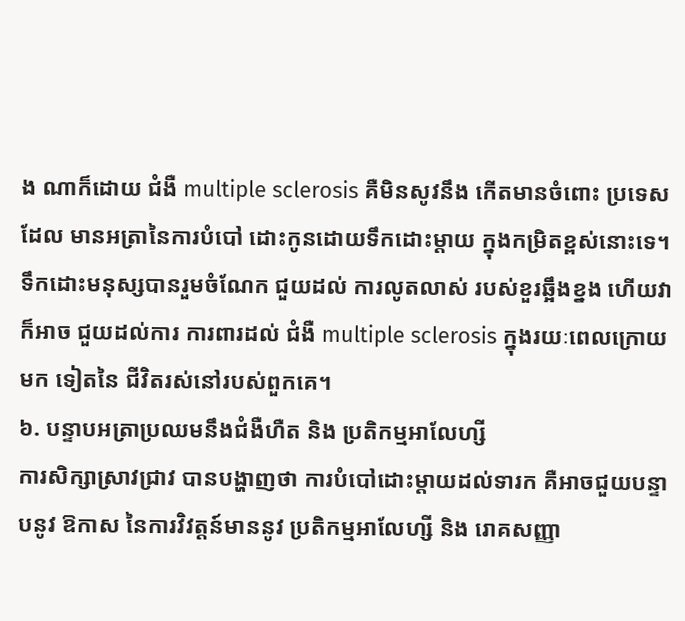ង ណាក៏ដោយ ជំងឺ multiple sclerosis គឺមិនសូវនឹង កើតមានចំពោះ ប្រទេសដែល មានអត្រានៃការបំបៅ ដោះកូនដោយទឹកដោះម្តាយ ក្នុងកម្រិតខ្ពស់នោះទេ។ ទឹកដោះមនុស្សបានរួមចំណែក ជួយដល់ ការលូតលាស់ របស់ខួរឆ្អឹងខ្នង ហើយវាក៏អាច ជួយដល់ការ ការពារដល់ ជំងឺ multiple sclerosis ក្នុងរយៈពេលក្រោយមក ទៀតនៃ ជីវិតរស់នៅរបស់ពួកគេ។
៦. បន្ទាបអត្រាប្រឈមនឹងជំងឺហឺត និង ប្រតិកម្មអាលែហ្សី
ការសិក្សាស្រាវជ្រាវ បានបង្ហាញថា ការបំបៅដោះម្តាយដល់ទារក គឺអាចជួយបន្ទាបនូវ ឱកាស នៃការវិវត្តន៍មាននូវ ប្រតិកម្មអាលែហ្សី និង រោគសញ្ញា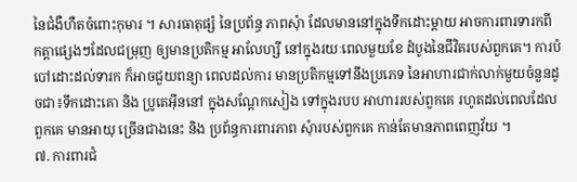នៃជំងឺហឺតចំពោះកុមារ ។ សារធាតុផ្សំ នៃប្រព័ន្ធ ភាពសុំា ដែលមាននៅក្នុងទឹកដោះម្តាយ អាចការពារទារកពី កត្តាផ្សេងៗដែលជម្រុញ ឲ្យមានប្រតិកម្ម អាលែហ្សី នៅក្នុងរយៈពេលមួយខែ ដំបូងនៃជីវិតរបស់ពួកគេ។ ការបំបៅដោះដល់ទារក ក៏អាចជួយពន្យា ពេលដល់ការ មានប្រតិកម្មទៅនឹងប្រភេទ នៃអាហារជាក់លាក់មួយចំនួនដូចជា៖ទឹកដោះគោ និង ប្រូតេអ៊ីននៅ ក្នុងសណ្តែកសៀង ទៅក្នុងរបប អាហាររបស់ពួកគេ រហូតដល់ពេលដែលពួកគេ មានអាយុ ច្រើនជាងនេះ និង ប្រព័ន្ធការពារភាព សុំារបស់ពួកគេ កាន់តែមានភាពពេញវ័យ ។
៧. ការពារជំ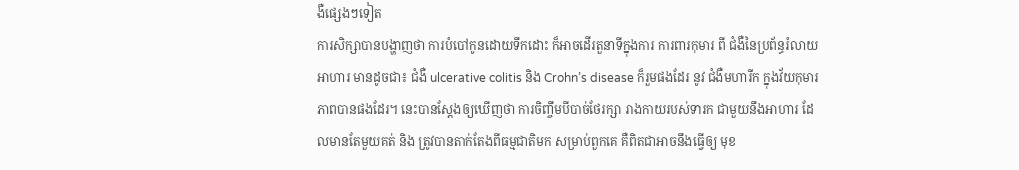ងឺផ្សេងៗទៀត
ការសិក្សាបានបង្ហាញថា ការបំបៅកូនដោយទឹកដោះ ក៏អាចដើរតួនាទីក្នុងការ ការពារកុមារ ពី ជំងឺនៃប្រព័ន្ធរំលាយអាហារ មានដូចជា៖ ជំងឺ ulcerative colitis និង Crohn’s disease ក៏រួមផងដែរ នូវ ជំងឺមហារីក ក្នុងវ័យកុមារភាពបានផងដែរ។ នេះបានស្តែងឲ្យឃើញថា ការចិញ្ចឹមបីបាច់ថែរក្សា រាងកាយរបស់ទារក ជាមួយនឹងអាហារ ដែលមានតែមួយគត់ និង ត្រូវបានតាក់តែងពីធម្មជាតិមក សម្រាប់ពួកគេ គឺពិតជាអាចនឹងធ្វើឲ្យ មុខ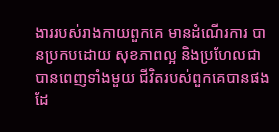ងាររបស់រាងកាយពួកគេ មានដំណើរការ បានប្រកបដោយ សុខភាពល្អ និងប្រហែលជា បានពេញទាំងមួយ ជីវិតរបស់ពួកគេបានផងដែ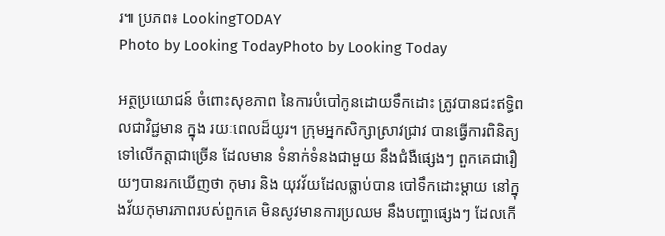រ៕ ប្រភព៖ LookingTODAY
Photo by Looking TodayPhoto by Looking Today

អត្ថប្រយោជន៍ ចំពោះសុខភាព នៃការបំបៅកូនដោយទឹកដោះ ត្រូវបានជះឥទ្ធិពលជាវិជ្ជមាន ក្នុង រយៈពេលដ៏យូរ។ ក្រុមអ្នកសិក្សាស្រាវជ្រាវ បានធ្វើការពិនិត្យ ទៅលើកត្តាជាច្រើន ដែលមាន ទំនាក់ទំនងជាមួយ នឹងជំងឺផ្សេងៗ ពួកគេជារឿយៗបានរកឃើញថា កុមារ និង យុវវ័យដែលធ្លាប់បាន បៅទឹកដោះម្តាយ នៅក្នុងវ័យកុមារភាពរបស់ពួកគេ មិនសូវមានការប្រឈម នឹងបញ្ហាផ្សេងៗ ដែលកើ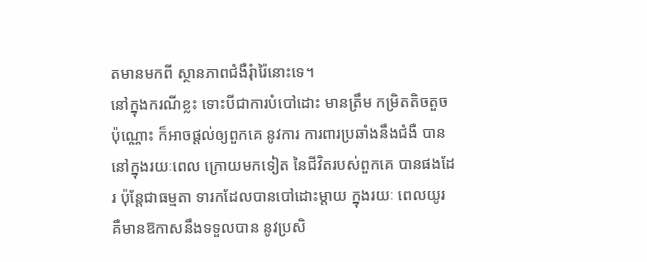តមានមកពី ស្ថានភាពជំងឺរុំារ៉ៃនោះទេ។
នៅក្នុងករណីខ្លះ ទោះបីជាការបំបៅដោះ មានត្រឹម កម្រិតតិចតួចប៉ុណ្ណោះ ក៏អាចផ្តល់ឲ្យពួកគេ នូវការ ការពារប្រឆាំងនឹងជំងឺ បាននៅក្នុងរយៈពេល ក្រោយមកទៀត នៃជីវិតរបស់ពួកគេ បានផងដែរ ប៉ុន្តែជាធម្មតា ទារកដែលបានបៅដោះម្តាយ ក្នុងរយៈ ពេលយូរ គឺមានឱកាសនឹងទទួលបាន នូវប្រសិ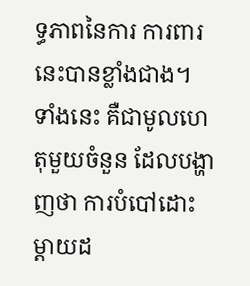ទ្ធភាពនៃការ ការពារនេះបានខ្លាំងជាង។
ទាំងនេះ គឺជាមូលហេតុមួយចំនួន ដែលបង្ហាញថា ការបំបៅដោះ ម្តាយដ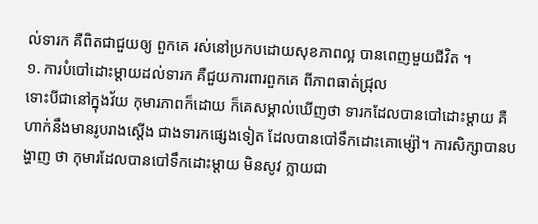ល់ទារក គឺពិតជាជួយឲ្យ ពួកគេ រស់នៅប្រកបដោយសុខភាពល្អ បានពេញមួយជីវិត ។
១. ការបំបៅដោះម្តាយដល់ទារក គឺជួយការពារពួកគេ ពីភាពធាត់ជ្រុល
ទោះបីជានៅក្នុងវ័យ កុមារភាពក៏ដោយ ក៏គេសម្គាល់ឃើញថា ទារកដែលបានបៅដោះម្តាយ គឺហាក់នឹងមានរូបរាងស្តើង ជាងទារកផ្សេងទៀត ដែលបានបៅទឹកដោះគោម្ស៉ៅ។ ការសិក្សាបានបង្ហាញ ថា កុមារដែលបានបៅទឹកដោះម្តាយ មិនសូវ ក្លាយជា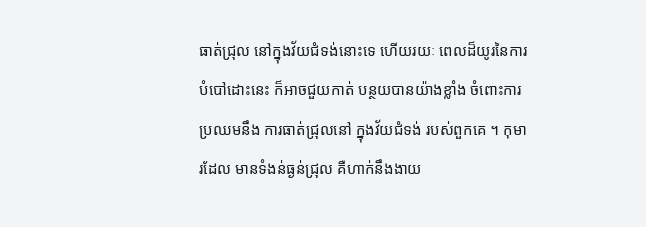ធាត់ជ្រុល នៅក្នុងវ័យជំទង់នោះទេ ហើយរយៈ ពេលដ៏យូរនៃការបំបៅដោះនេះ ក៏អាចជួយកាត់ បន្ថយបានយ៉ាងខ្លាំង ចំពោះការប្រឈមនឹង ការធាត់ជ្រុលនៅ ក្នុងវ័យជំទង់ របស់ពួកគេ ។ កុមារដែល មានទំងន់ធ្ងន់ជ្រុល គឺហាក់នឹងងាយ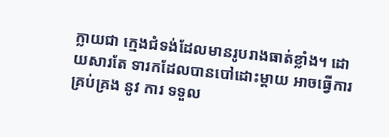ក្លាយជា ក្មេងជំទង់ដែលមានរូបរាងធាត់ខ្លាំង។ ដោយសារតែ ទារកដែលបានបៅដោះម្តាយ អាចធ្វើការគ្រប់គ្រង នូវ ការ ទទួល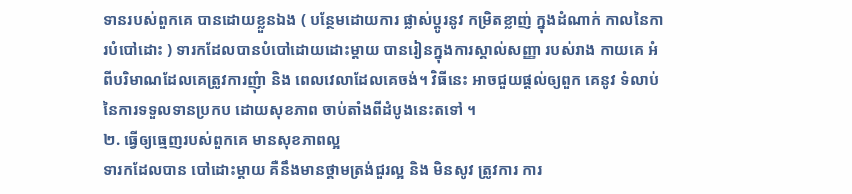ទានរបស់ពួកគេ បានដោយខ្លួនឯង ( បន្ថែមដោយការ ផ្លាស់ប្តូរនូវ កម្រិតខ្លាញ់ ក្នុងដំណាក់ កាលនៃការបំបៅដោះ ) ទារកដែលបានបំបៅដោយដោះម្តាយ បានរៀនក្នុងការស្គាល់សញ្ញា របស់រាង កាយគេ អំពីបរិមាណដែលគេត្រូវការញុំា និង ពេលវេលាដែលគេចង់។ វិធីនេះ អាចជួយផ្តល់ឲ្យពួក គេនូវ ទំលាប់នៃការទទួលទានប្រកប ដោយសុខភាព ចាប់តាំងពីដំបូងនេះតទៅ ។
២. ធ្វើឲ្យធ្មេញរបស់ពួកគេ មានសុខភាពល្អ
ទារកដែលបាន បៅដោះម្តាយ គឺនឹងមានថ្គាមត្រង់ជួរល្អ និង មិនសូវ ត្រូវការ ការ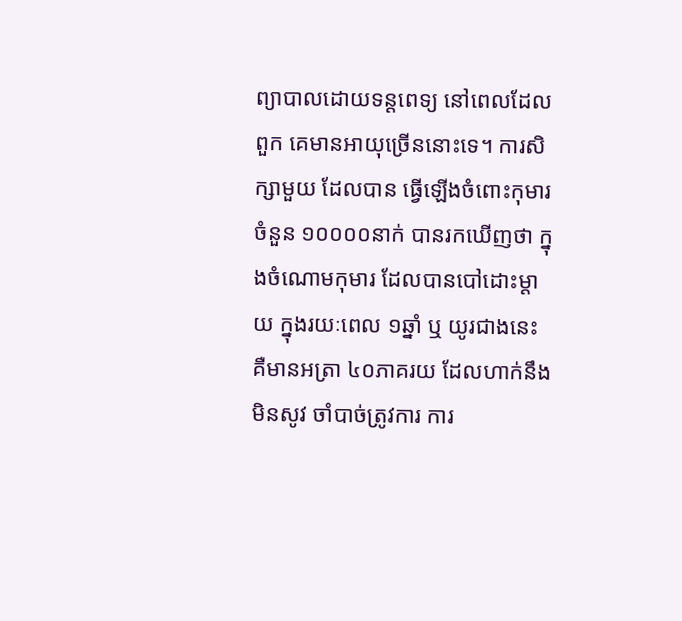ព្យាបាលដោយទន្តពេទ្យ នៅពេលដែលពួក គេមានអាយុច្រើននោះទេ។ ការសិក្សាមួយ ដែលបាន ធ្វើឡើងចំពោះកុមារចំនួន ១០០០០នាក់ បានរកឃើញថា ក្នុងចំណោមកុមារ ដែលបានបៅដោះម្តាយ ក្នុងរយៈពេល ១ឆ្នាំ ឬ យូរជាងនេះ គឺមានអត្រា ៤០ភាគរយ ដែលហាក់នឹងមិនសូវ ចាំបាច់ត្រូវការ ការ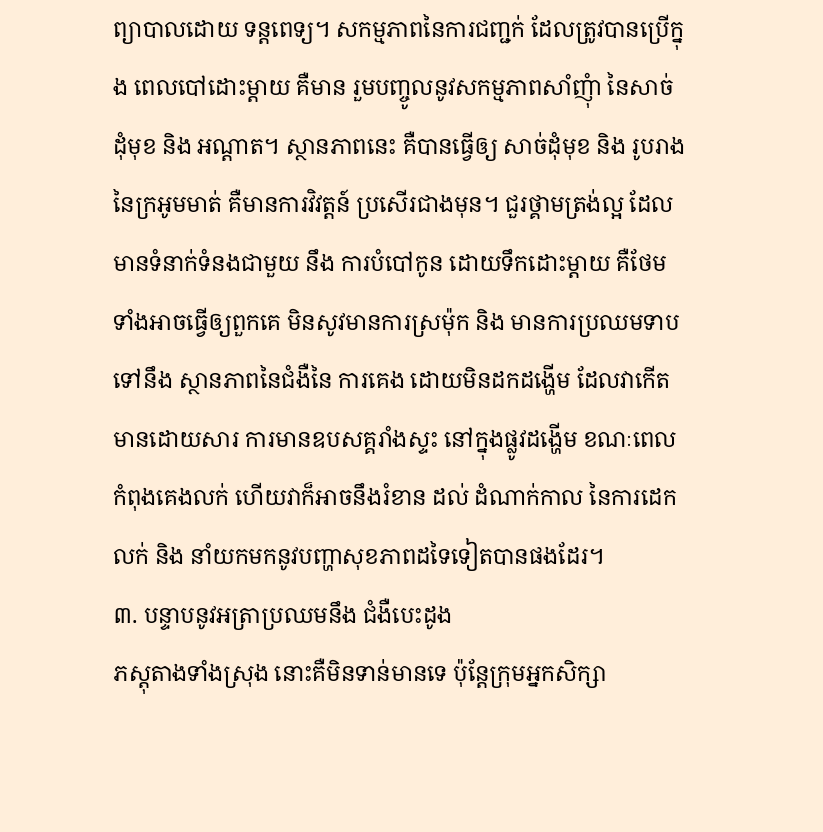ព្យាបាលដោយ ទន្តពេទ្យ។ សកម្មភាពនៃការជញ្ជក់ ដែលត្រូវបានប្រើក្នុង ពេលបៅដោះម្តាយ គឺមាន រួមបញ្ចូលនូវសកម្មភាពសាំញុំា នៃសាច់ដុំមុខ និង អណ្តាត។ ស្ថានភាពនេះ គឺបានធ្វើឲ្យ សាច់ដុំមុខ និង រូបរាងនៃក្រអូមមាត់ គឺមានការវិវត្តន៍ ប្រសើរជាងមុន។ ជួរថ្គាមត្រង់ល្អ ដែលមានទំនាក់ទំនងជាមួយ នឹង ការបំបៅកូន ដោយទឹកដោះម្តាយ គឺថែមទាំងអាចធ្វើឲ្យពួកគេ មិនសូវមានការស្រម៉ុក និង មានការប្រឈមទាបទៅនឹង ស្ថានភាពនៃជំងឺនៃ ការគេង ដោយមិនដកដង្ហើម ដែលវាកើតមានដោយសារ ការមានឧបសគ្គរាំងស្ទះ នៅក្នុងផ្លូវដង្ហើម ខណៈពេលកំពុងគេងលក់ ហើយវាក៏អាចនឹងរំខាន ដល់ ដំណាក់កាល នៃការដេកលក់ និង នាំយកមកនូវបញ្ហាសុខភាពដទៃទៀតបានផងដែរ។
៣. បន្ទាបនូវអត្រាប្រឈមនឹង ជំងឺបេះដូង
ភស្តុតាងទាំងស្រុង នោះគឺមិនទាន់មានទេ ប៉ុន្តែក្រុមអ្នកសិក្សា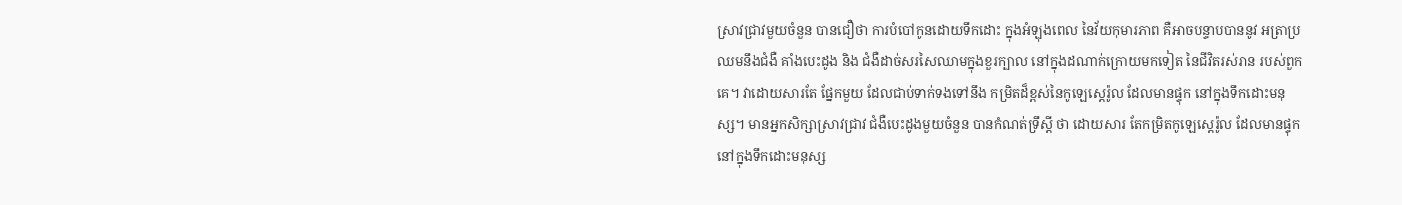ស្រាវជ្រាវមួយចំនួន បានជឿថា ការបំបៅកូនដោយទឹកដោះ ក្នុងអំឡុងពេល នៃវ័យកុមារភាព គឺអាចបន្ទាបបាននូវ អត្រាប្រឈមនឹងជំងឺ គាំងបេះដូង និង ជំងឺដាច់សរសៃឈាមក្នុងខួរក្បាល នៅក្នុងដណាក់ក្រោយមកទៀត នៃជីវិតរស់រាន របស់ពួកគេ។ វាដោយសារតែ ផ្នែកមួយ ដែលជាប់ទាក់ទងទៅនឹង កម្រិតដ៏ខ្ពស់នៃកូឡេស្តេរ៉ូល ដែលមានផ្ទុក នៅក្នុងទឹកដោះមនុស្ស។ មានអ្នកសិក្សាស្រាវជ្រាវ ជំងឺបេះដូងមួយចំនួន បានកំណត់ទ្រឹស្តី ថា ដោយសារ តែកម្រិតកូឡេស្តេរ៉ូល ដែលមានផ្ទុក នៅក្នុងទឹកដោះមនុស្ស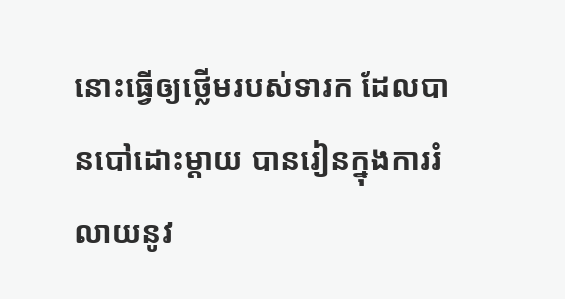នោះធ្វើឲ្យថ្លើមរបស់ទារក ដែលបានបៅដោះម្តាយ បានរៀនក្នុងការរំលាយនូវ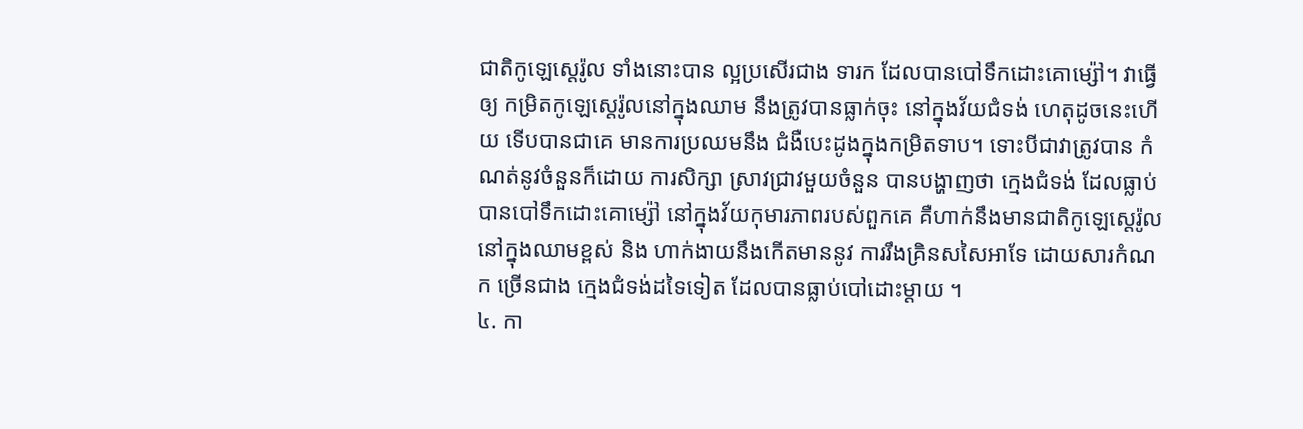ជាតិកូឡេស្តេរ៉ូល ទាំងនោះបាន ល្អប្រសើរជាង ទារក ដែលបានបៅទឹកដោះគោម្ស៉ៅ។ វាធ្វើឲ្យ កម្រិតកូឡេស្តេរ៉ូលនៅក្នុងឈាម នឹងត្រូវបានធ្លាក់ចុះ នៅក្នុងវ័យជំទង់ ហេតុដូចនេះហើយ ទើបបានជាគេ មានការប្រឈមនឹង ជំងឺបេះដូងក្នុងកម្រិតទាប។ ទោះបីជាវាត្រូវបាន កំណត់នូវចំនួនក៏ដោយ ការសិក្សា ស្រាវជ្រាវមួយចំនួន បានបង្ហាញថា ក្មេងជំទង់ ដែលធ្លាប់បានបៅទឹកដោះគោម្ស៉ៅ នៅក្នុងវ័យកុមារភាពរបស់ពួកគេ គឺហាក់នឹងមានជាតិកូឡេស្តេរ៉ូល នៅក្នុងឈាមខ្ពស់ និង ហាក់ងាយនឹងកើតមាននូវ ការរឹងគ្រិនសសៃអាទែ ដោយសារកំណក ច្រើនជាង ក្មេងជំទង់ដទៃទៀត ដែលបានធ្លាប់បៅដោះម្តាយ ។
៤. កា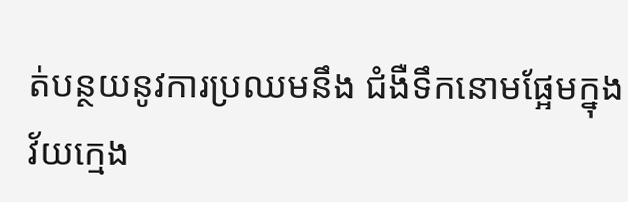ត់បន្ថយនូវការប្រឈមនឹង ជំងឺទឹកនោមផ្អែមក្នុងវ័យក្មេង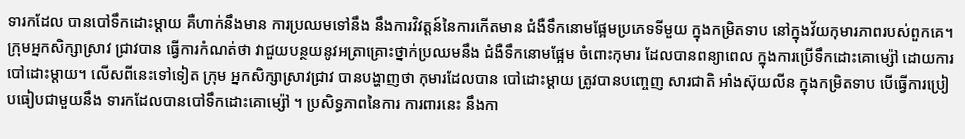ទារកដែល បានបៅទឹកដោះម្តាយ គឺហាក់នឹងមាន ការប្រឈមទៅនឹង នឹងការវិវត្តន៍នៃការកើតមាន ជំងឺទឹកនោមផ្អែមប្រភេទទីមួយ ក្នុងកម្រិតទាប នៅក្នុងវ័យកុមារភាពរបស់ពួកគេ។ ក្រុមអ្នកសិក្សាស្រាវ ជ្រាវបាន ធ្វើការកំណត់ថា វាជួយបន្ថយនូវអត្រាគ្រោះថ្នាក់ប្រឈមនឹង ជំងឺទឹកនោមផ្អែម ចំពោះកុមារ ដែលបានពន្យាពេល ក្នុងការប្រើទឹកដោះគោម្ស៉ៅ ដោយការបៅដោះម្តាយ។ លើសពីនេះទៅទៀត ក្រុម អ្នកសិក្សាស្រាវជ្រាវ បានបង្ហាញថា កុមារដែលបាន បៅដោះម្តាយ ត្រូវបានបញ្ចេញ សារជាតិ អាំងស៊ុយលីន ក្នុងកម្រិតទាប បើធ្វើការប្រៀបធៀបជាមួយនឹង ទារកដែលបានបៅទឹកដោះគោម្ស៉ៅ ។ ប្រសិទ្ធភាពនៃការ ការពារនេះ នឹងកា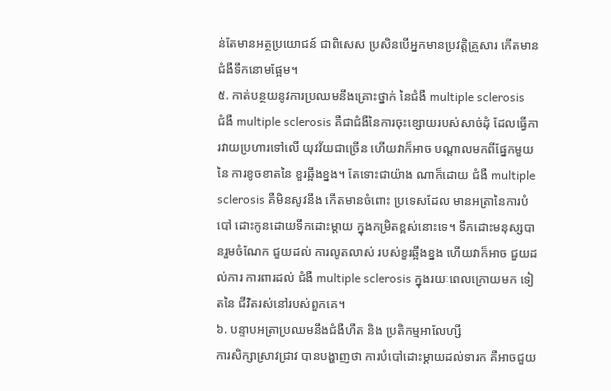ន់តែមានអត្ថប្រយោជន៍ ជាពិសេស ប្រសិនបើអ្នកមានប្រវត្តិគ្រួសារ កើតមានជំងឺទឹកនោមផ្អែម។
៥. កាត់បន្ថយនូវការប្រឈមនឹងគ្រោះថ្នាក់ នៃជំងឺ multiple sclerosis
ជំងឺ multiple sclerosis គឺជាជំងឺនៃការចុះខ្សោយរបស់សាច់ដុំ ដែលធ្វើការវាយប្រហារទៅលើ យុវវ័យជាច្រើន ហើយវាក៏អាច បណ្តាលមកពីផ្នែកមួយនៃ ការខូចខាតនៃ ខួរឆ្អឹងខ្នង។ តែទោះជាយ៉ាង ណាក៏ដោយ ជំងឺ multiple sclerosis គឺមិនសូវនឹង កើតមានចំពោះ ប្រទេសដែល មានអត្រានៃការបំបៅ ដោះកូនដោយទឹកដោះម្តាយ ក្នុងកម្រិតខ្ពស់នោះទេ។ ទឹកដោះមនុស្សបានរួមចំណែក ជួយដល់ ការលូតលាស់ របស់ខួរឆ្អឹងខ្នង ហើយវាក៏អាច ជួយដល់ការ ការពារដល់ ជំងឺ multiple sclerosis ក្នុងរយៈពេលក្រោយមក ទៀតនៃ ជីវិតរស់នៅរបស់ពួកគេ។
៦. បន្ទាបអត្រាប្រឈមនឹងជំងឺហឺត និង ប្រតិកម្មអាលែហ្សី
ការសិក្សាស្រាវជ្រាវ បានបង្ហាញថា ការបំបៅដោះម្តាយដល់ទារក គឺអាចជួយ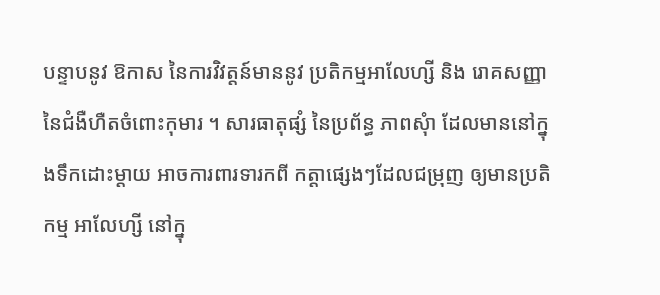បន្ទាបនូវ ឱកាស នៃការវិវត្តន៍មាននូវ ប្រតិកម្មអាលែហ្សី និង រោគសញ្ញា នៃជំងឺហឺតចំពោះកុមារ ។ សារធាតុផ្សំ នៃប្រព័ន្ធ ភាពសុំា ដែលមាននៅក្នុងទឹកដោះម្តាយ អាចការពារទារកពី កត្តាផ្សេងៗដែលជម្រុញ ឲ្យមានប្រតិកម្ម អាលែហ្សី នៅក្នុ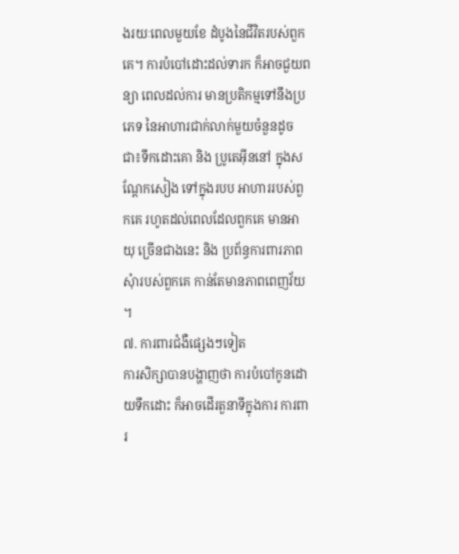ងរយៈពេលមួយខែ ដំបូងនៃជីវិតរបស់ពួកគេ។ ការបំបៅដោះដល់ទារក ក៏អាចជួយពន្យា ពេលដល់ការ មានប្រតិកម្មទៅនឹងប្រភេទ នៃអាហារជាក់លាក់មួយចំនួនដូចជា៖ទឹកដោះគោ និង ប្រូតេអ៊ីននៅ ក្នុងសណ្តែកសៀង ទៅក្នុងរបប អាហាររបស់ពួកគេ រហូតដល់ពេលដែលពួកគេ មានអាយុ ច្រើនជាងនេះ និង ប្រព័ន្ធការពារភាព សុំារបស់ពួកគេ កាន់តែមានភាពពេញវ័យ ។
៧. ការពារជំងឺផ្សេងៗទៀត
ការសិក្សាបានបង្ហាញថា ការបំបៅកូនដោយទឹកដោះ ក៏អាចដើរតួនាទីក្នុងការ ការពារ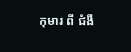កុមារ ពី ជំងឺ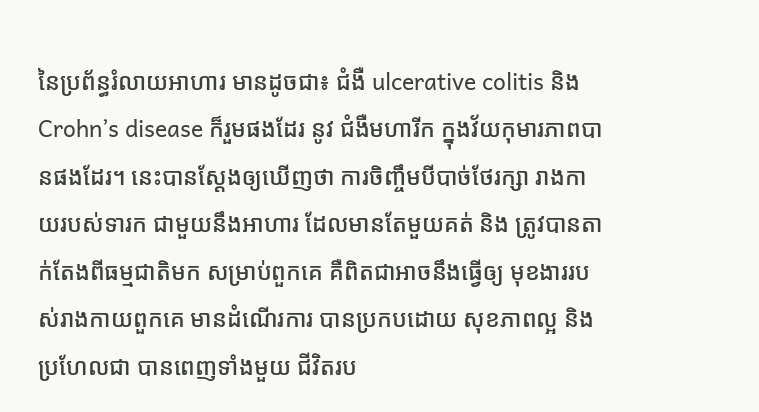នៃប្រព័ន្ធរំលាយអាហារ មានដូចជា៖ ជំងឺ ulcerative colitis និង Crohn’s disease ក៏រួមផងដែរ នូវ ជំងឺមហារីក ក្នុងវ័យកុមារភាពបានផងដែរ។ នេះបានស្តែងឲ្យឃើញថា ការចិញ្ចឹមបីបាច់ថែរក្សា រាងកាយរបស់ទារក ជាមួយនឹងអាហារ ដែលមានតែមួយគត់ និង ត្រូវបានតាក់តែងពីធម្មជាតិមក សម្រាប់ពួកគេ គឺពិតជាអាចនឹងធ្វើឲ្យ មុខងាររបស់រាងកាយពួកគេ មានដំណើរការ បានប្រកបដោយ សុខភាពល្អ និងប្រហែលជា បានពេញទាំងមួយ ជីវិតរប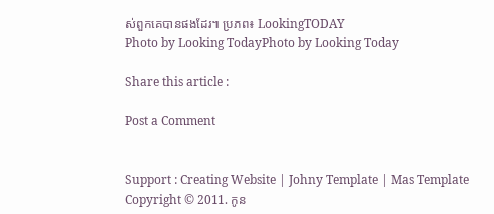ស់ពួកគេបានផងដែរ៕ ប្រភព៖ LookingTODAY
Photo by Looking TodayPhoto by Looking Today

Share this article :

Post a Comment


Support : Creating Website | Johny Template | Mas Template
Copyright © 2011. កូន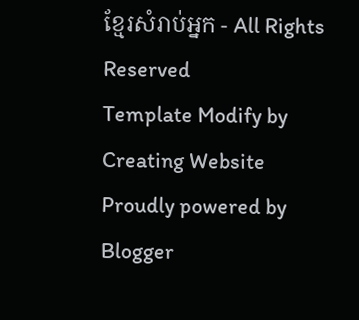ខ្មែរសំរាប់អ្នក - All Rights Reserved
Template Modify by Creating Website
Proudly powered by Blogger